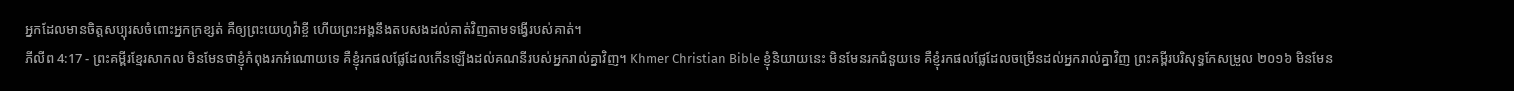អ្នកដែលមានចិត្តសប្បុរសចំពោះអ្នកក្រខ្សត់ គឺឲ្យព្រះយេហូវ៉ាខ្ចី ហើយព្រះអង្គនឹងតបសងដល់គាត់វិញតាមទង្វើរបស់គាត់។
ភីលីព 4:17 - ព្រះគម្ពីរខ្មែរសាកល មិនមែនថាខ្ញុំកំពុងរកអំណោយទេ គឺខ្ញុំរកផលផ្លែដែលកើនឡើងដល់គណនីរបស់អ្នករាល់គ្នាវិញ។ Khmer Christian Bible ខ្ញុំនិយាយនេះ មិនមែនរកជំនួយទេ គឺខ្ញុំរកផលផ្លែដែលចម្រើនដល់អ្នករាល់គ្នាវិញ ព្រះគម្ពីរបរិសុទ្ធកែសម្រួល ២០១៦ មិនមែន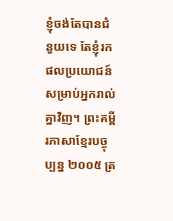ខ្ញុំចង់តែបានជំនួយទេ តែខ្ញុំរកផលប្រយោជន៍សម្រាប់អ្នករាល់គ្នាវិញ។ ព្រះគម្ពីរភាសាខ្មែរបច្ចុប្បន្ន ២០០៥ ត្រ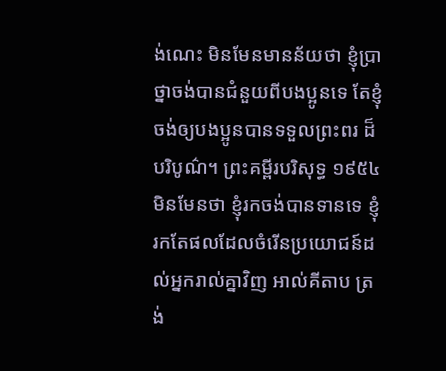ង់ណេះ មិនមែនមានន័យថា ខ្ញុំប្រាថ្នាចង់បានជំនួយពីបងប្អូនទេ តែខ្ញុំចង់ឲ្យបងប្អូនបានទទួលព្រះពរ ដ៏បរិបូណ៌។ ព្រះគម្ពីរបរិសុទ្ធ ១៩៥៤ មិនមែនថា ខ្ញុំរកចង់បានទានទេ ខ្ញុំរកតែផលដែលចំរើនប្រយោជន៍ដល់អ្នករាល់គ្នាវិញ អាល់គីតាប ត្រង់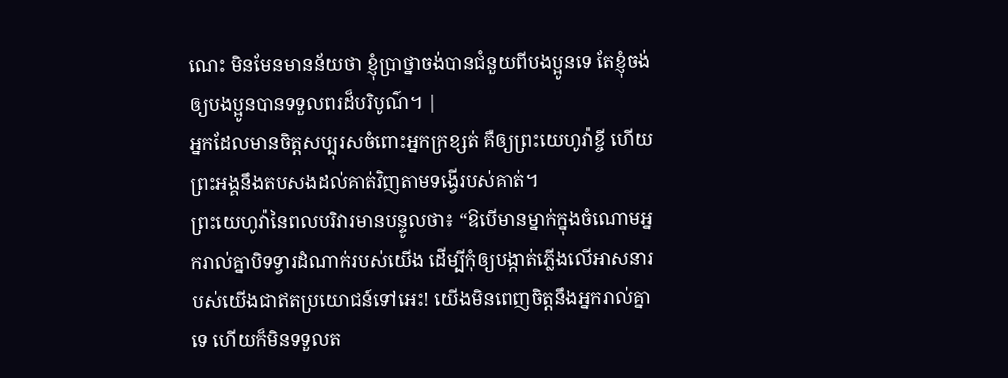ណេះ មិនមែនមានន័យថា ខ្ញុំប្រាថ្នាចង់បានជំនួយពីបងប្អូនទេ តែខ្ញុំចង់ឲ្យបងប្អូនបានទទួលពរដ៏បរិបូណ៌។ |
អ្នកដែលមានចិត្តសប្បុរសចំពោះអ្នកក្រខ្សត់ គឺឲ្យព្រះយេហូវ៉ាខ្ចី ហើយព្រះអង្គនឹងតបសងដល់គាត់វិញតាមទង្វើរបស់គាត់។
ព្រះយេហូវ៉ានៃពលបរិវារមានបន្ទូលថា៖ “ឱបើមានម្នាក់ក្នុងចំណោមអ្នករាល់គ្នាបិទទ្វារដំណាក់របស់យើង ដើម្បីកុំឲ្យបង្កាត់ភ្លើងលើអាសនារបស់យើងជាឥតប្រយោជន៍ទៅអេះ! យើងមិនពេញចិត្តនឹងអ្នករាល់គ្នាទេ ហើយក៏មិនទទួលត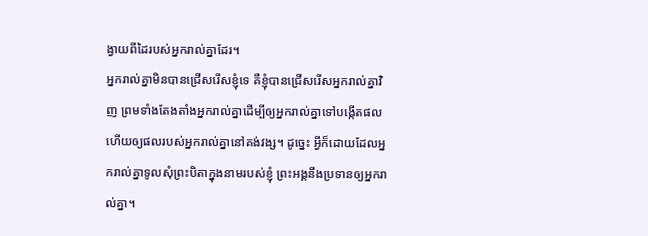ង្វាយពីដៃរបស់អ្នករាល់គ្នាដែរ។
អ្នករាល់គ្នាមិនបានជ្រើសរើសខ្ញុំទេ គឺខ្ញុំបានជ្រើសរើសអ្នករាល់គ្នាវិញ ព្រមទាំងតែងតាំងអ្នករាល់គ្នាដើម្បីឲ្យអ្នករាល់គ្នាទៅបង្កើតផល ហើយឲ្យផលរបស់អ្នករាល់គ្នានៅគង់វង្ស។ ដូច្នេះ អ្វីក៏ដោយដែលអ្នករាល់គ្នាទូលសុំព្រះបិតាក្នុងនាមរបស់ខ្ញុំ ព្រះអង្គនឹងប្រទានឲ្យអ្នករាល់គ្នា។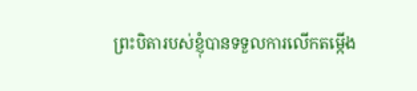ព្រះបិតារបស់ខ្ញុំបានទទួលការលើកតម្កើង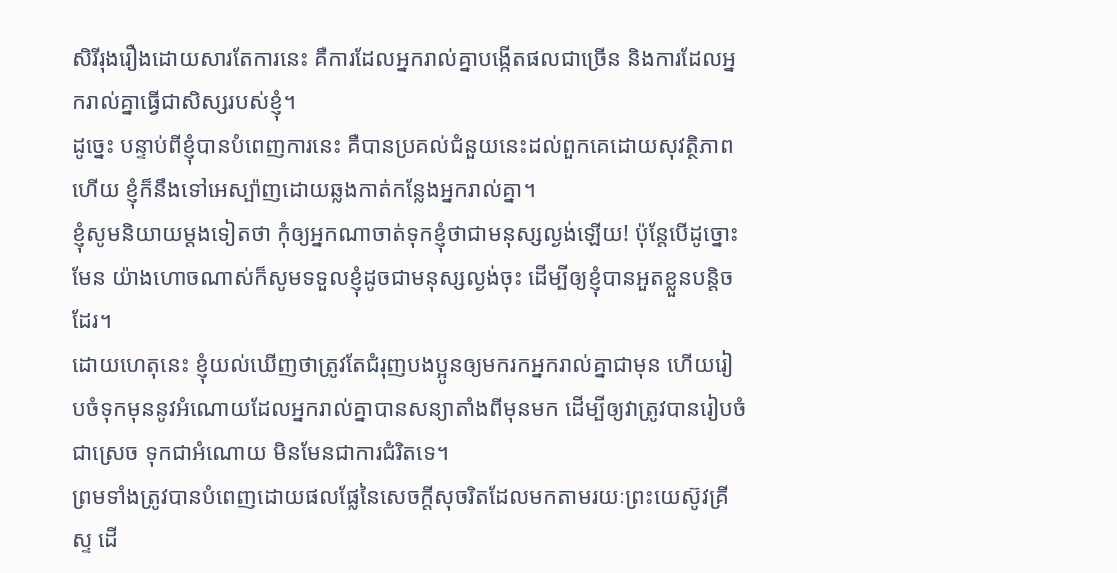សិរីរុងរឿងដោយសារតែការនេះ គឺការដែលអ្នករាល់គ្នាបង្កើតផលជាច្រើន និងការដែលអ្នករាល់គ្នាធ្វើជាសិស្សរបស់ខ្ញុំ។
ដូច្នេះ បន្ទាប់ពីខ្ញុំបានបំពេញការនេះ គឺបានប្រគល់ជំនួយនេះដល់ពួកគេដោយសុវត្ថិភាពហើយ ខ្ញុំក៏នឹងទៅអេស្ប៉ាញដោយឆ្លងកាត់កន្លែងអ្នករាល់គ្នា។
ខ្ញុំសូមនិយាយម្ដងទៀតថា កុំឲ្យអ្នកណាចាត់ទុកខ្ញុំថាជាមនុស្សល្ងង់ឡើយ! ប៉ុន្តែបើដូច្នោះមែន យ៉ាងហោចណាស់ក៏សូមទទួលខ្ញុំដូចជាមនុស្សល្ងង់ចុះ ដើម្បីឲ្យខ្ញុំបានអួតខ្លួនបន្តិចដែរ។
ដោយហេតុនេះ ខ្ញុំយល់ឃើញថាត្រូវតែជំរុញបងប្អូនឲ្យមករកអ្នករាល់គ្នាជាមុន ហើយរៀបចំទុកមុននូវអំណោយដែលអ្នករាល់គ្នាបានសន្យាតាំងពីមុនមក ដើម្បីឲ្យវាត្រូវបានរៀបចំជាស្រេច ទុកជាអំណោយ មិនមែនជាការជំរិតទេ។
ព្រមទាំងត្រូវបានបំពេញដោយផលផ្លែនៃសេចក្ដីសុចរិតដែលមកតាមរយៈព្រះយេស៊ូវគ្រីស្ទ ដើ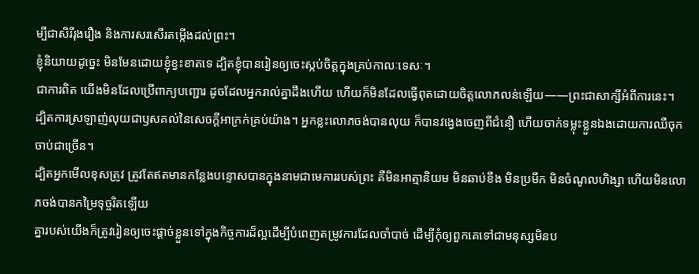ម្បីជាសិរីរុងរឿង និងការសរសើរតម្កើងដល់ព្រះ។
ខ្ញុំនិយាយដូច្នេះ មិនមែនដោយខ្ញុំខ្វះខាតទេ ដ្បិតខ្ញុំបានរៀនឲ្យចេះស្កប់ចិត្តក្នុងគ្រប់កាលៈទេសៈ។
ជាការពិត យើងមិនដែលប្រើពាក្យបញ្ជោរ ដូចដែលអ្នករាល់គ្នាដឹងហើយ ហើយក៏មិនដែលធ្វើពុតដោយចិត្តលោភលន់ឡើយ——ព្រះជាសាក្សីអំពីការនេះ។
ដ្បិតការស្រឡាញ់លុយជាឫសគល់នៃសេចក្ដីអាក្រក់គ្រប់យ៉ាង។ អ្នកខ្លះលោភចង់បានលុយ ក៏បានវង្វេងចេញពីជំនឿ ហើយចាក់ទម្លុះខ្លួនឯងដោយការឈឺចុកចាប់ជាច្រើន។
ដ្បិតអ្នកមើលខុសត្រូវ ត្រូវតែឥតមានកន្លែងបន្ទោសបានក្នុងនាមជាមេការរបស់ព្រះ គឺមិនអាត្មានិយម មិនឆាប់ខឹង មិនប្រមឹក មិនចំណូលហិង្សា ហើយមិនលោភចង់បានកម្រៃទុច្ចរិតឡើយ
គ្នារបស់យើងក៏ត្រូវរៀនឲ្យចេះផ្ដាច់ខ្លួនទៅក្នុងកិច្ចការដ៏ល្អដើម្បីបំពេញតម្រូវការដែលចាំបាច់ ដើម្បីកុំឲ្យពួកគេទៅជាមនុស្សមិនប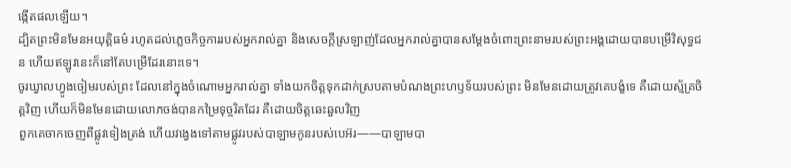ង្កើតផលឡើយ។
ដ្បិតព្រះមិនមែនអយុត្តិធម៌ រហូតដល់ភ្លេចកិច្ចការរបស់អ្នករាល់គ្នា និងសេចក្ដីស្រឡាញ់ដែលអ្នករាល់គ្នាបានសម្ដែងចំពោះព្រះនាមរបស់ព្រះអង្គដោយបានបម្រើវិសុទ្ធជន ហើយឥឡូវនេះក៏នៅតែបម្រើដែរនោះទេ។
ចូរឃ្វាលហ្វូងចៀមរបស់ព្រះ ដែលនៅក្នុងចំណោមអ្នករាល់គ្នា ទាំងយកចិត្តទុកដាក់ស្របតាមបំណងព្រះហឫទ័យរបស់ព្រះ មិនមែនដោយត្រូវគេបង្ខំទេ គឺដោយស្ម័គ្រចិត្តវិញ ហើយក៏មិនមែនដោយលោភចង់បានកម្រៃទុច្ចរិតដែរ គឺដោយចិត្តឆេះឆួលវិញ
ពួកគេចាកចេញពីផ្លូវទៀងត្រង់ ហើយវង្វេងទៅតាមផ្លូវរបស់បាឡាមកូនរបស់បេអ៊រ——បាឡាមបា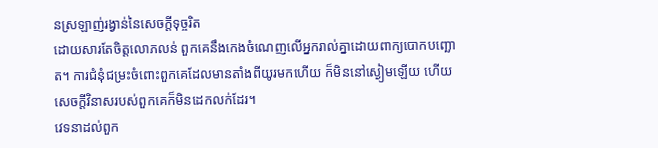នស្រឡាញ់រង្វាន់នៃសេចក្ដីទុច្ចរិត
ដោយសារតែចិត្តលោភលន់ ពួកគេនឹងកេងចំណេញលើអ្នករាល់គ្នាដោយពាក្យបោកបញ្ឆោត។ ការជំនុំជម្រះចំពោះពួកគេដែលមានតាំងពីយូរមកហើយ ក៏មិននៅស្ងៀមឡើយ ហើយសេចក្ដីវិនាសរបស់ពួកគេក៏មិនដេកលក់ដែរ។
វេទនាដល់ពួក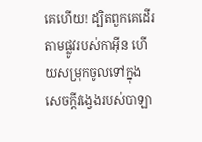គេហើយ! ដ្បិតពួកគេដើរតាមផ្លូវរបស់កាអ៊ីន ហើយសម្រុកចូលទៅក្នុងសេចក្ដីវង្វេងរបស់បាឡា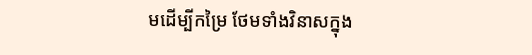មដើម្បីកម្រៃ ថែមទាំងវិនាសក្នុង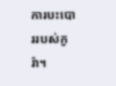ការបះបោររបស់កូរ៉ា។